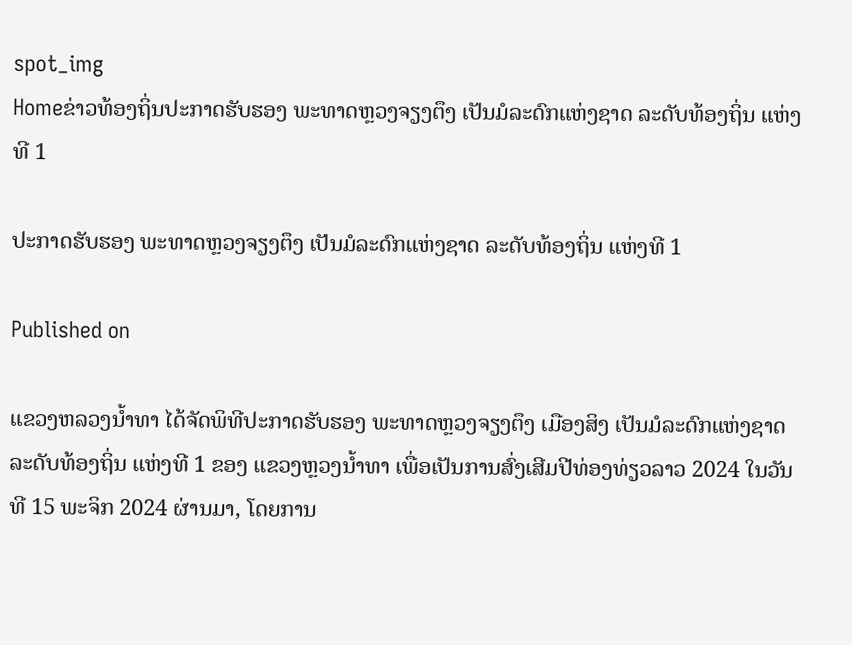spot_img
Homeຂ່າວທ້ອງຖິ່ນປະກາດຮັບຮອງ ພະທາດຫຼວງຈຽງຕຶງ ເປັນມໍລະດົກແຫ່ງຊາດ ລະດັບທ້ອງຖິ່ນ ແຫ່ງທີ 1

ປະກາດຮັບຮອງ ພະທາດຫຼວງຈຽງຕຶງ ເປັນມໍລະດົກແຫ່ງຊາດ ລະດັບທ້ອງຖິ່ນ ແຫ່ງທີ 1

Published on

ແຂວງຫລວງນໍ້າທາ ໄດ້ຈັດພິທີປະກາດຮັບຮອງ ພະທາດຫຼວງຈຽງຕຶງ ເມືອງສິງ ເປັນມໍລະດົກແຫ່ງຊາດ ລະດັບທ້ອງຖິ່ນ ແຫ່ງທີ 1 ຂອງ ແຂວງຫຼວງນໍ້າທາ ເພື່ອເປັນການສົ່ງເສີມປີທ່ອງທ່ຽວລາວ 2024 ໃນວັນທີ 15 ພະຈິກ 2024 ຜ່ານມາ, ໂດຍການ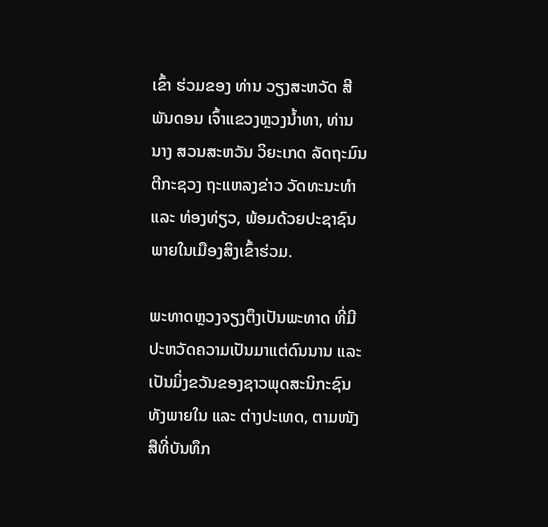ເຂົ້າ ຮ່ວມຂອງ ທ່ານ ວຽງສະຫວັດ ສີພັນດອນ ເຈົ້າແຂວງຫຼວງນໍ້າທາ, ທ່ານ ນາງ ສວນສະຫວັນ ວິຍະເກດ ລັດຖະມົນຕີກະຊວງ ຖະແຫລງຂ່າວ ວັດທະນະທໍາ ແລະ ທ່ອງທ່ຽວ, ພ້ອມດ້ວຍປະຊາຊົນພາຍໃນເມືອງສິງເຂົ້າຮ່ວມ.

ພະທາດຫຼວງຈຽງຕຶງເປັນພະທາດ ທີ່ມີປະຫວັດຄວາມເປັນມາແຕ່ດົນນານ ແລະ ເປັນມິ່ງຂວັນຂອງຊາວພຸດສະນິກະຊົນທັງພາຍໃນ ແລະ ຕ່າງປະເທດ, ຕາມໜັງສືທີ່ບັນທຶກ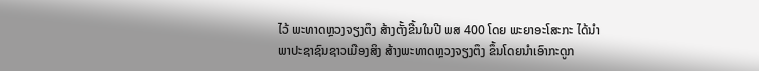ໄວ້ ພະທາດຫຼວງຈຽງຕຶງ ສ້າງຕັ້ງຂື້ນໃນປີ ພສ 400 ໂດຍ ພະຍາອະໂສະກະ ໄດ້ນຳພາປະຊາຊົນຊາວເມືອງສິງ ສ້າງພະທາດຫຼວງຈຽງຕຶງ ຂຶ້ນໂດຍນຳເອົາກະດູກ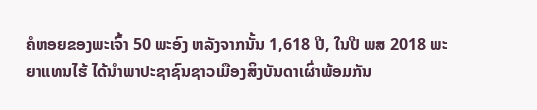ຄໍຫອຍຂອງພະເຈົ້າ 50 ພະອົງ ຫລັງຈາກນັ້ນ 1,618 ປີ, ໃນປີ ພສ 2018 ພະຍາແທນໄຮ້ ໄດ້ນຳພາປະຊາຊົນຊາວເມືອງສິງບັນດາເຜົ່າພ້ອມກັນ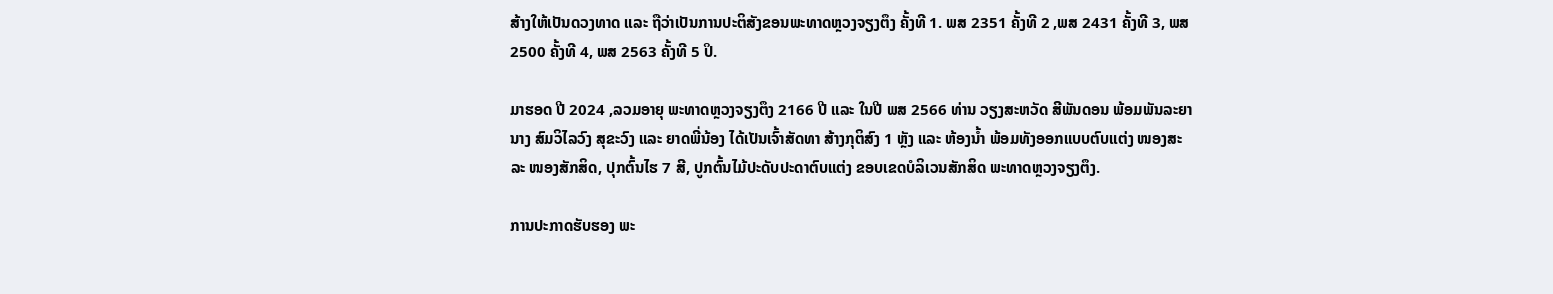ສ້າງໃຫ້ເປັນດວງທາດ ແລະ ຖືວ່າເປັນການປະຕິສັງຂອນພະທາດຫຼວງຈຽງຕຶງ ຄັ້ງທີ 1. ພສ 2351 ຄັ້ງທີ 2 ,ພສ 2431 ຄັ້ງທີ 3, ພສ 2500 ຄັ້ງທີ 4, ພສ 2563 ຄັ້ງທີ 5 ປິ.

ມາຮອດ ປີ 2024 ,ລວມອາຍຸ ພະທາດຫຼວງຈຽງຕຶງ 2166 ປີ ແລະ ໃນປີ ພສ 2566 ທ່ານ ວຽງສະຫວັດ ສີພັນດອນ ພ້ອມພັນລະຍາ ນາງ ສົມວິໄລວົງ ສຸຂະວົງ ແລະ ຍາດພີ່ນ້ອງ ໄດ້ເປັນເຈົ້າສັດທາ ສ້າງກຸຕິສົງ 1 ຫຼັງ ແລະ ຫ້ອງນໍ້າ ພ້ອມທັງອອກແບບຕົບແຕ່ງ ໜອງສະລະ ໜອງສັກສິດ, ປຸກຕົ້ນໄຮ 7 ສີ, ປູກຕົ້ນໄມ້ປະດັບປະດາຕົບແຕ່ງ ຂອບເຂດບໍລິເວນສັກສິດ ພະທາດຫຼວງຈຽງຕຶງ.

ການປະກາດຮັບຮອງ ພະ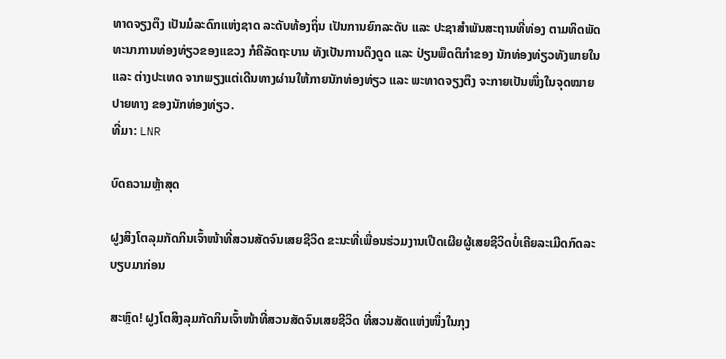ທາດຈຽງຕຶງ ເປັນມໍລະດົກແຫ່ງຊາດ ລະດັບທ້ອງຖິ່ນ ເປັນການຍົກລະດັບ ແລະ ປະຊາສໍາພັນສະຖານທີ່ທ່ອງ ຕາມທິດພັດທະນາການທ່ອງທ່ຽວຂອງແຂວງ ກໍຄືລັດຖະບານ ທັງເປັນການດຶງດູດ ແລະ ປ່ຽນພຶດຕິກໍາຂອງ ນັກທ່ອງທ່ຽວທັງພາຍໃນ ແລະ ຕ່າງປະເທດ ຈາກພຽງແຕ່ເດີນທາງຜ່ານໃຫ້ກາຍນັກທ່ອງທ່ຽວ ແລະ ພະທາດຈຽງຕຶງ ຈະກາຍເປັນໜຶ່ງໃນຈຸດໝາຍປາຍທາງ ຂອງນັກທ່ອງທ່ຽວ.
ທີ່ມາ: LNR

ບົດຄວາມຫຼ້າສຸດ

ຝູງສິງໂຕລຸມກັດກິນເຈົ້າໜ້າທີ່ສວນສັດຈົນເສຍຊີວິດ ຂະນະທີ່ເພື່ອນຮ່ວມງານເປີດເຜີຍຜູ້ເສຍຊີວິດບໍ່ເຄີຍລະເມີດກົດລະບຽບມາກ່ອນ

ສະຫຼົດ! ຝູງໂຕສິງລຸມກັດກິນເຈົ້າໜ້າທີ່ສວນສັດຈົນເສຍຊີວິດ ທີ່ສວນສັດແຫ່ງໜຶ່ງໃນກຸງ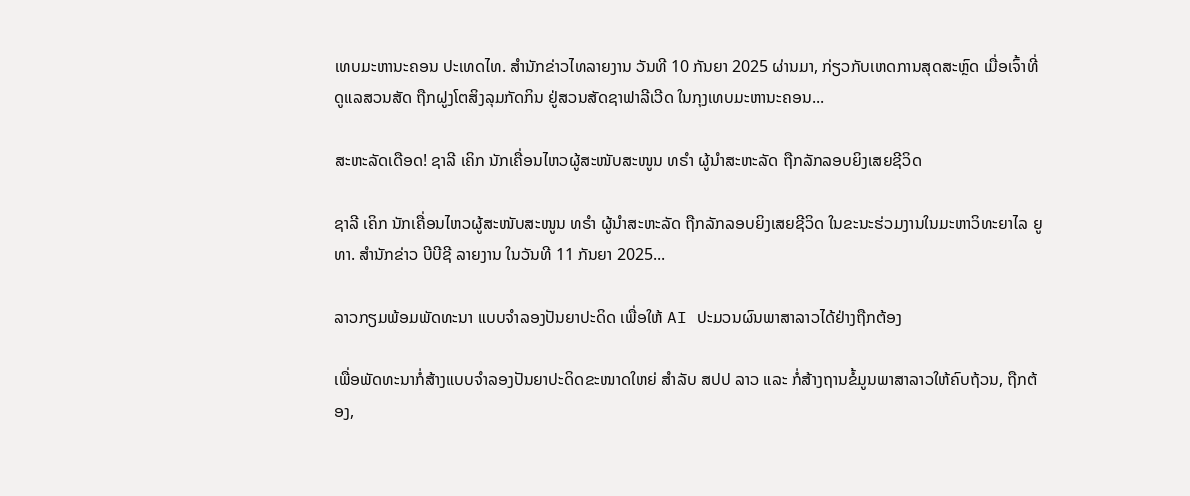ເທບມະຫານະຄອນ ປະເທດໄທ. ສຳນັກຂ່າວໄທລາຍງານ ວັນທີ 10 ກັນຍາ 2025 ຜ່ານມາ, ກ່ຽວກັບເຫດການສຸດສະຫຼົດ ເມື່ອເຈົ້າທີ່ດູແລສວນສັດ ຖືກຝູງໂຕສິງລຸມກັດກິນ ຢູ່ສວນສັດຊາຟາລີເວີດ ໃນກຸງເທບມະຫານະຄອນ...

ສະຫະລັດເດືອດ! ຊາລີ ເຄິກ ນັກເຄື່ອນໄຫວຜູ້ສະໜັບສະໜູນ ທຣຳ ຜູ້ນຳສະຫະລັດ ຖືກລັກລອບຍິງເສຍຊີວິດ

ຊາລີ ເຄິກ ນັກເຄື່ອນໄຫວຜູ້ສະໜັບສະໜູນ ທຣຳ ຜູ້ນຳສະຫະລັດ ຖືກລັກລອບຍິງເສຍຊີວິດ ໃນຂະນະຮ່ວມງານໃນມະຫາວິທະຍາໄລ ຍູທາ. ສຳນັກຂ່າວ ບີບີຊີ ລາຍງານ ໃນວັນທີ 11 ກັນຍາ 2025...

ລາວກຽມພ້ອມພັດທະນາ ແບບຈຳລອງປັນຍາປະດິດ ເພື່ອໃຫ້ AI ປະມວນຜົນພາສາລາວໄດ້ຢ່າງຖືກຕ້ອງ

ເພື່ອພັດທະນາກໍ່ສ້າງແບບຈໍາລອງປັນຍາປະດິດຂະໜາດໃຫຍ່ ສໍາລັບ ສປປ ລາວ ແລະ ກໍ່ສ້າງຖານຂໍ້ມູນພາສາລາວໃຫ້ຄົບຖ້ວນ, ຖືກຕ້ອງ,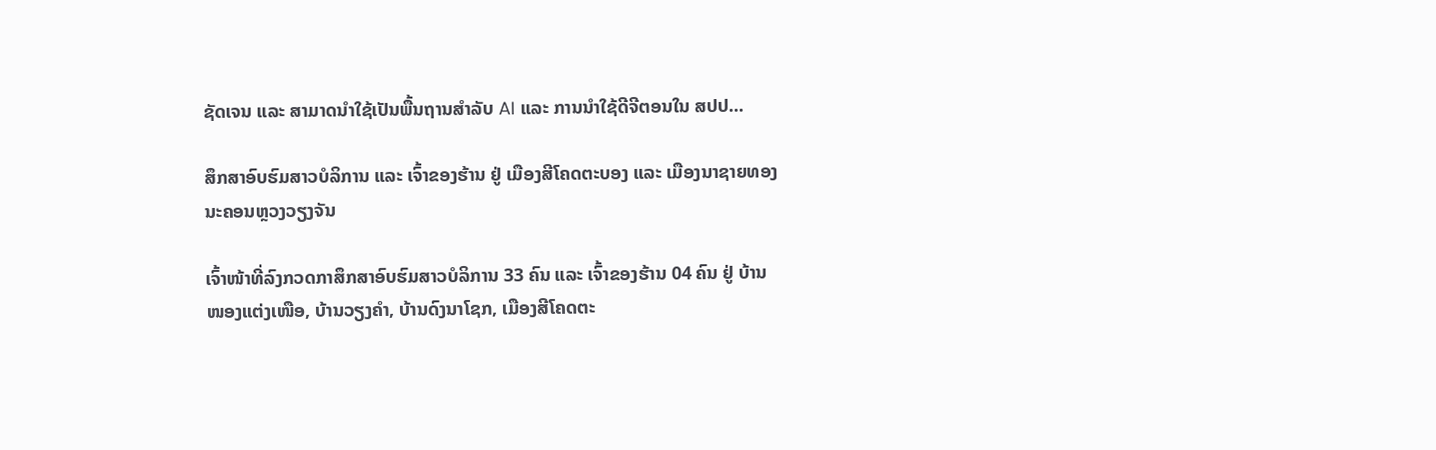ຊັດເຈນ ແລະ ສາມາດນໍາໃຊ້ເປັນພື້ນຖານສໍາລັບ AI ແລະ ການນໍາໃຊ້ດີຈີຕອນໃນ ສປປ...

ສຶກສາອົບຮົມສາວບໍລິການ ແລະ ເຈົ້າຂອງຮ້ານ ຢູ່ ເມືອງສີໂຄດຕະບອງ ແລະ ເມືອງນາຊາຍທອງ ນະຄອນຫຼວງວຽງຈັນ

ເຈົ້າໜ້າທີ່ລົງກວດກາສຶກສາອົບຮົມສາວບໍລິການ 33 ຄົນ ແລະ ເຈົ້າຂອງຮ້ານ 04 ຄົນ ຢູ່ ບ້ານໜອງແຕ່ງເໜືອ, ບ້ານວຽງຄຳ, ບ້ານດົງນາໂຊກ, ເມືອງສີໂຄດຕະ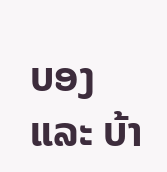ບອງ ແລະ ບ້າ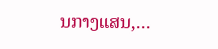ນກາງແສນ,...